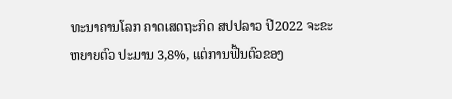ທະນາຄານໂລກ ຄາດເສດຖະກິດ ສປປລາວ ປີ2022 ຈະຂະຫຍາຍຕົວ ປະມານ 3,8%, ແຕ່ການຟື້ນຕົວຂອງ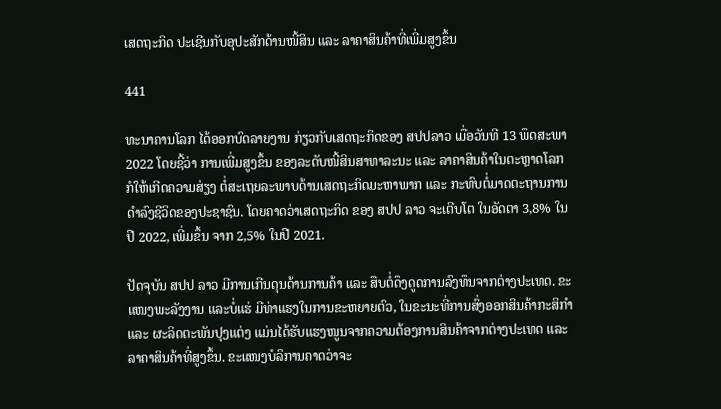ເສດຖະກິດ ປະເຊີນກັບອຸປະສັກດ້ານໜີ້ສິນ ແລະ ລາຄາສິນຄ້າທີ່ເພີ່ມສູງຂຶ້ນ

441

ທະນາຄານໂລກ ໄດ້ອອກບົດລາຍງານ ກ່ຽວກັບເສດຖະກິດຂອງ ສປປລາວ ເມື່ອວັນທີ 13 ພຶດສະພາ 2022 ໂດຍຊີ້ວ່າ ການເພີ່ມສູງຂຶ້ນ ຂອງລະດັບໜີ້ສິນສາທາລະນະ ແລະ ລາຄາສິນຄ້າໃນຕະຫຼາດໂລກ ກໍໃຫ້ເກີດຄວາມສ່ຽງ ຕໍ່ສະເຖຍລະພາບດ້ານເສດຖະກິດມະຫາພາກ ແລະ ກະທົບຕໍ່ມາດຕະຖານການດຳລົງຊີວິດຂອງປະຊາຊົນ. ໂດຍຄາດວ່າເສດຖະກິດ ຂອງ ສປປ ລາວ ຈະເຕີບໂຕ ໃນອັດຕາ 3,8% ໃນປີ 2022, ເພີ່ມຂຶ້ນ ຈາກ 2,5% ໃນປີ 2021.

ປັດຈຸບັນ ສປປ ລາວ ມີການເກີນດຸນດ້ານການຄ້າ ແລະ ສືບຕໍ່ດຶງດູດການລົງທຶນຈາກຕ່າງປະເທດ. ຂະແໜງພະລັງງານ ແລະບໍ່ແຮ່ ມີທ່າແຮງໃນການຂະຫຍາຍຕົວ, ໃນຂະນະທີ່ການສົ່ງອອກສິນຄ້າກະສິກໍາ ແລະ ຜະລິດຕະພັນປຸງແຕ່ງ ແມ່ນໄດ້ຮັບແຮງໜູນຈາກຄວາມຕ້ອງການສິນຄ້າຈາກຕ່າງປະເທດ ແລະ ລາຄາສິນຄ້າທີ່ສູງຂຶ້ນ. ຂະແໜງບໍລິການຄາດວ່າຈະ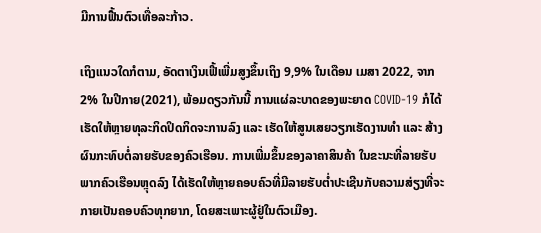ມີການຟື້ນຕົວເທື່ອລະກ້າວ.

ເຖິງແນວໃດກໍຕາມ, ອັດຕາເງິນເຟີ້ເພີ່ມສູງຂຶ້ນເຖິງ 9,9% ໃນເດືອນ ເມສາ 2022, ຈາກ 2% ໃນປີກາຍ(2021), ພ້ອມດຽວກັນນີ້ ການແຜ່ລະບາດຂອງພະຍາດ COVID-19 ກໍໄດ້ເຮັດໃຫ້ຫຼາຍທຸລະກິດປິດກິດຈະການລົງ ແລະ ເຮັດໃຫ້ສູນເສຍວຽກເຮັດງານທຳ ແລະ ສ້າງຜົນກະທົບຕໍ່ລາຍຮັບຂອງຄົວເຮືອນ. ການເພີ່ມຂຶ້ນຂອງລາຄາສິນຄ້າ ໃນຂະນະທີ່ລາຍຮັບພາກຄົວເຮືອນຫຼຸດລົງ ໄດ້ເຮັດໃຫ້ຫຼາຍຄອບຄົວທີ່ມີລາຍຮັບຕໍ່າປະເຊີນກັບຄວາມສ່ຽງທີ່ຈະກາຍເປັນຄອບຄົວທຸກຍາກ, ໂດຍສະເພາະຜູ້ຢູ່ໃນຕົວເມືອງ.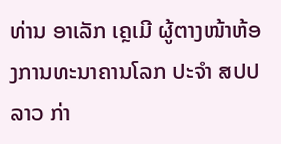ທ່ານ ອາເລັກ ເຄຼເມີ ຜູ້ຕາງໜ້າຫ້ອງການທະນາຄານໂລກ ປະຈໍາ ສປປ ລາວ ກ່າ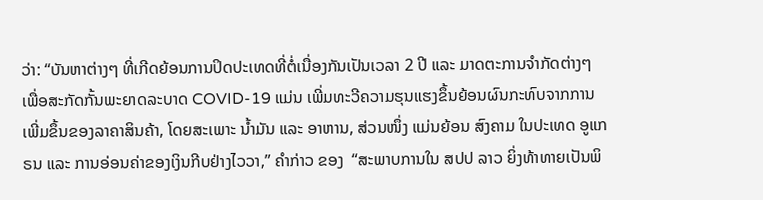ວ່າ: “ບັນຫາຕ່າງໆ ທີ່ເກີດຍ້ອນການປິດປະເທດທີ່ຕໍ່ເນື່ອງກັນເປັນເວລາ 2 ປີ ແລະ ມາດຕະການຈໍາກັດຕ່າງໆ ເພື່ອສະກັດກັ້ນພະຍາດລະບາດ COVID-19 ແມ່ນ ເພີ່ມທະວີຄວາມຮຸນແຮງຂຶ້ນຍ້ອນຜົນກະທົບຈາກການເພີ່ມຂຶ້ນຂອງລາຄາສິນຄ້າ, ໂດຍສະເພາະ ນໍ້າມັນ ແລະ ອາຫານ, ສ່ວນໜຶ່ງ ແມ່ນຍ້ອນ ສົງຄາມ ໃນປະເທດ ອູແກຣນ ແລະ ການອ່ອນຄ່າຂອງເງິນກີບຢ່າງໄວວາ,” ຄໍາກ່າວ ຂອງ  “ສະພາບການໃນ ສປປ ລາວ ຍິ່ງທ້າທາຍເປັນພິ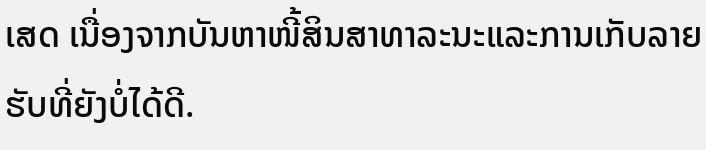ເສດ ເນື່ອງຈາກບັນຫາໜີ້ສິນສາທາລະນະແລະການເກັບລາຍຮັບທີ່ຍັງບໍ່ໄດ້ດີ.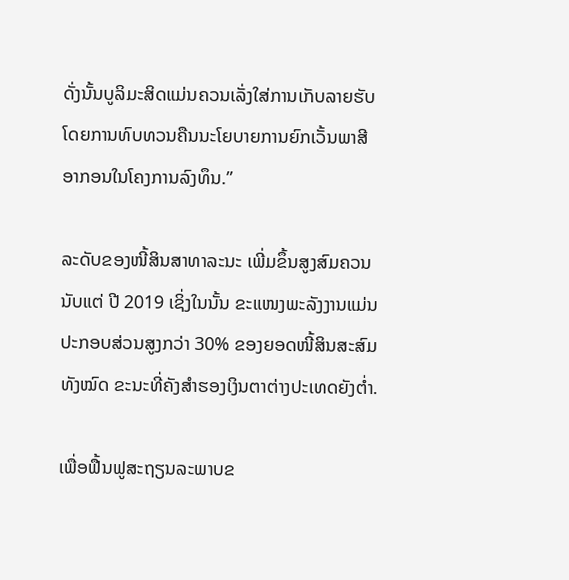ດັ່ງນັ້ນບູລິມະສິດແມ່ນຄວນເລັ່ງໃສ່ການເກັບລາຍຮັບ ໂດຍການທົບທວນຄືນນະໂຍບາຍການຍົກເວັ້ນພາສີອາກອນໃນໂຄງການລົງທຶນ.”

ລະດັບຂອງໜີ້ສິນສາທາລະນະ ເພີ່ມຂຶ້ນສູງສົມຄວນນັບແຕ່ ປີ 2019 ເຊິ່ງໃນນັ້ນ ຂະແໜງພະລັງງານແມ່ນປະກອບສ່ວນສູງກວ່າ 30% ຂອງຍອດໜີ້ສິນສະສົມທັງໝົດ ຂະນະທີ່ຄັງສໍາຮອງເງິນຕາຕ່າງປະເທດຍັງຕໍ່າ.

ເພື່ອຟື້ນຟູສະຖຽນລະພາບຂ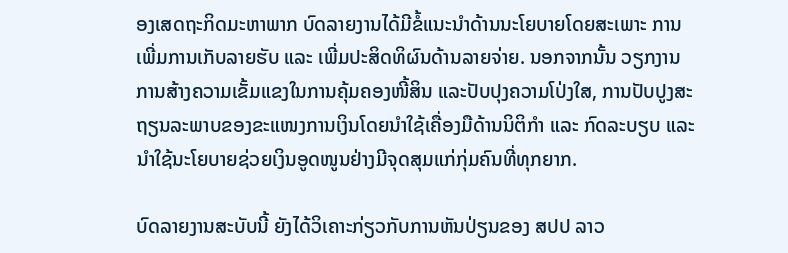ອງເສດຖະກິດມະຫາພາກ ບົດລາຍງານໄດ້ມີຂໍ້ແນະນໍາດ້ານນະໂຍບາຍໂດຍສະເພາະ ການເພີ່ມການເກັບລາຍຮັບ ແລະ ເພີ່ມປະສິດທິຜົນດ້ານລາຍຈ່າຍ. ນອກຈາກນັ້ນ ວຽກງານການສ້າງຄວາມເຂັ້ມແຂງໃນການຄຸ້ມຄອງໜີ້ສິນ ແລະປັບປຸງຄວາມໂປ່ງໃສ, ການປັບປູງສະຖຽນລະພາບຂອງຂະແໜງການເງິນໂດຍນຳໃຊ້ເຄື່ອງມືດ້ານນິຕິກໍາ ແລະ ກົດລະບຽບ ແລະ ນຳໃຊ້ນະໂຍບາຍຊ່ວຍເງິນອູດໜູນຢ່າງມີຈຸດສຸມແກ່ກຸ່ມຄົນທີ່ທຸກຍາກ.

ບົດລາຍງານສະບັບນີ້ ຍັງໄດ້ວິເຄາະກ່ຽວກັບການຫັນປ່ຽນຂອງ ສປປ ລາວ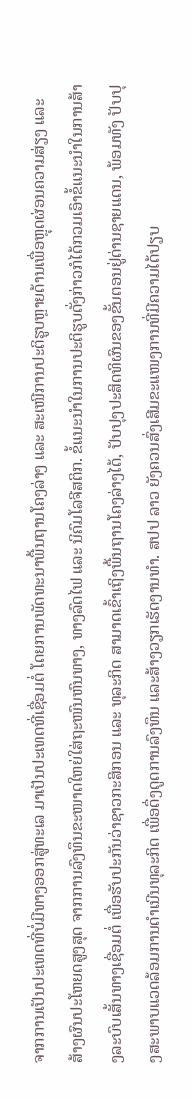ຈາກການເປັນປະເທດທີ່ບໍ່ມີທາງອອກສູ່ທະເລ ມາເປັນປະເທດທີ່ເຊື່ອມຕໍ່ ໂດຍການພັດທະນາພື້ນຖານໂຄງລ່າງ ແລະ ສະເໜີການປະຕິຮູບຫຼາຍດ້ານເພື່ອຫຼຸດຜ່ອນຄວາມສ່ຽງ ແລະ ສ້າງຜົນປະໂຫຍດສູງສຸດ ຈາກການລົງທຶນຂະໜາດໃຫຍ່ໃສ່ຖະໜົນຫົນທາງ, ທາງລົດໄຟ ແລະ ນິຄົມໂລຈີສຕິກ. ຂໍ້ແນະນຳໃນການປະຕິຮູບດັ່ງກ່າວກໍໄດ້ກວມເອົາຂໍ້ແນະນຳໃນການສ້າງລະບົບເສັ້ນທາງເຊື່ອມຕໍ່ ເພື່ອຮັບປະກັນວ່າຊາວກະສິກອນ ແລະ ທຸລະກິດ ສາມາດເຂົ້າເຖິງພື້ນຖານໂຄງລ່າງໄດ້, ປັບປຸງປະສິດທິຜົນຂອງຂັ້ນຕອນຢູ່ດ່ານຊາຍແດນ, ພ້ອມທັງ ປັບປຸງສະພາບແວດລ້ອມການດຳເນີນທຸລະກິດ ເພື່ອດຶ່ງດູດການລົງທຶນ ແລະສ້າງວຽກເຮັດງານທຳ. ສປປ ລາວ ຍັງຄວນສົ່ງເສີມຂະແໜງການທີ່ມີຄວາມໄດ້ປຽບ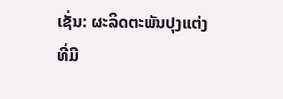ເຊັ່ນ: ຜະລິດຕະພັນປຸງແຕ່ງທີ່ມີ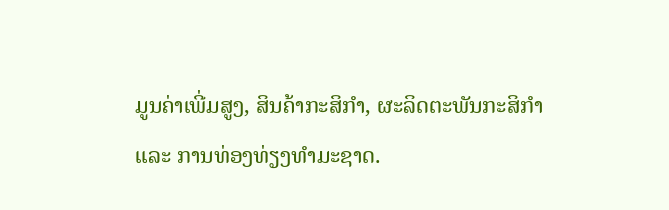ມູນຄ່າເພີ່ມສູງ, ສິນຄ້າກະສິກຳ, ຜະລິດຕະພັນກະສິກໍາ ແລະ ການທ່ອງທ່ຽງທໍາມະຊາດ.